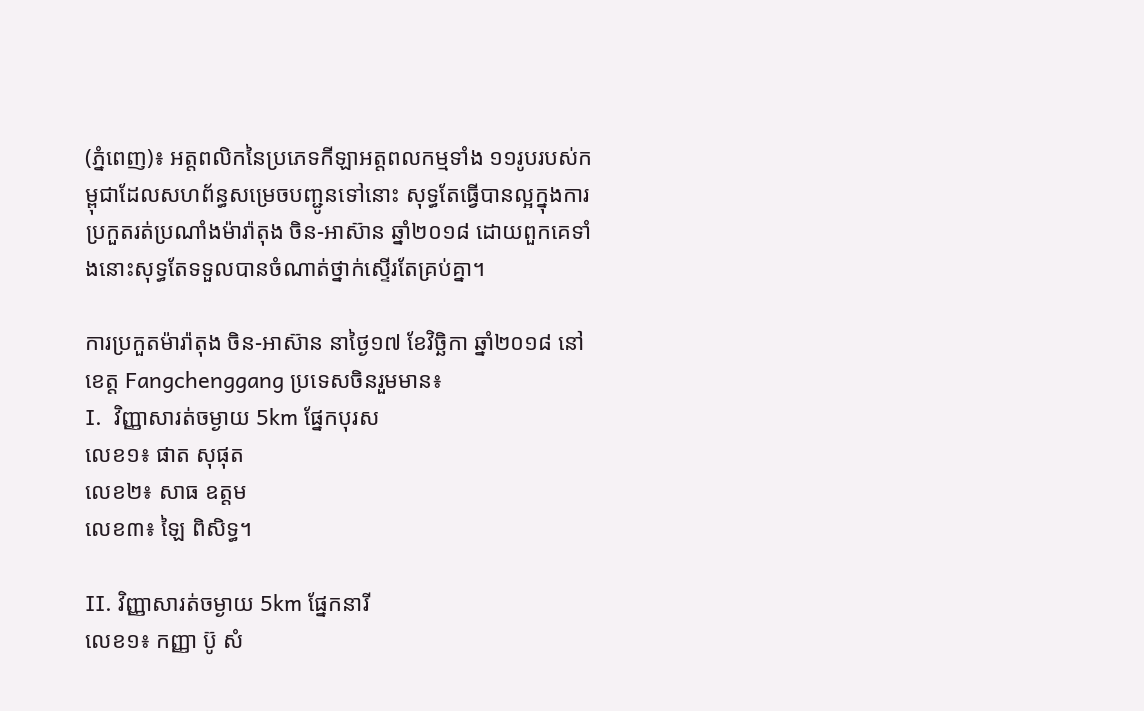(ភ្នំពេញ)៖ អត្តពលិកនៃប្រភេទកីឡាអត្តពលកម្មទាំង ១១រូបរបស់កម្ពុជាដែលសហព័ន្ធសម្រេចបញ្ជូនទៅនោះ សុទ្ធតែធ្វើបានល្អក្នុងការប្រកួតរត់ប្រណាំងម៉ារ៉ាតុង ចិន-អាស៊ាន ឆ្នាំ២០១៨ ដោយពួកគេទាំងនោះសុទ្ធតែទទួលបានចំណាត់ថ្នាក់ស្ទើរតែគ្រប់គ្នា។

ការប្រកួតម៉ារ៉ាតុង ចិន-អាស៊ាន នាថ្ងៃ១៧ ខែវិច្ឆិកា ឆ្នាំ២០១៨ នៅខេត្ត Fangchenggang ប្រទេសចិនរួមមាន៖
I.  វិញ្ញាសារត់ចម្ងាយ 5km ផ្នែកបុរស
លេខ១៖ ផាត សុផុត
លេខ២៖ សាធ ឧត្តម
លេខ៣៖ ឡៃ ពិសិទ្ធ។

II. វិញ្ញាសារត់ចម្ងាយ 5km ផ្នែកនារី
លេខ១៖ កញ្ញា ប៊ូ សំ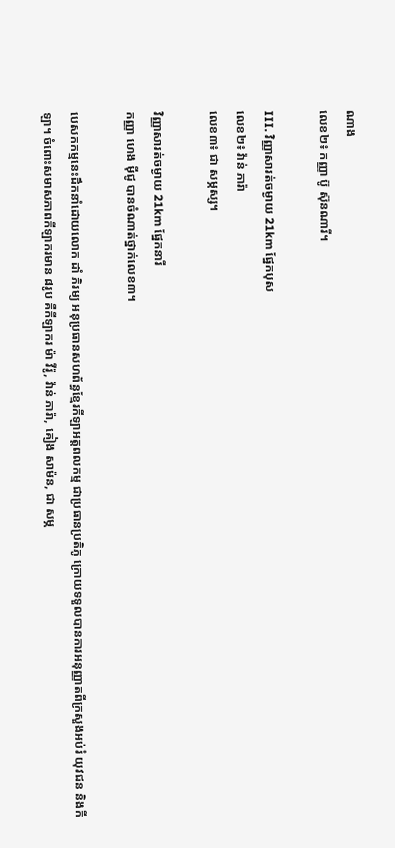ណាង
លេខ២៖ កញ្ញា ប៊ូ ស៊ុនណារី។

III. វិញ្ញាសារត់ចម្ងាយ 21km ផ្នែកបុស
លេខ២៖ វ៉ាន់ ភារ៉ា
លេខ៣៖ ជា សម្ភស្ស។

វិញ្ញាសារត់ចម្ងាយ 21km ផ្នែកនារី
កញ្ញា ហេង ម៉ីជូ បានចំណាត់ថ្នាក់លេខ៣។

បេសកកម្មនេះដឹកនាំដោយលោក ដាំ ភិរម្យ អនុប្រធានសហព័ន្ធខ្មែរកីឡាអត្តពលកម្ម ជាប្រធានប្រតិភូ ក្រោយទទួលបានការអនុញ្ញាតពីក្រសួងអប់រំ យុវជន និងកីឡា។ ចំពោះសមាសភាពកីឡាករមាន ៨រូប គឺកីឡាករ ម៉ា វីរ៉ូ, វ៉ាន់ ភារ៉ា, គៀង សាម៉ន, ជា សម្ភ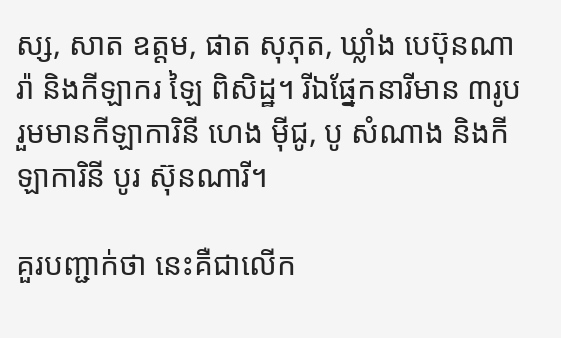ស្ស, សាត ឧត្តម, ផាត សុភុត, ឃ្លាំង បេប៊ុនណារ៉ា និងកីឡាករ ឡៃ ពិសិដ្ឋ។ រីឯផ្នែកនារីមាន ៣រូប រួមមានកីឡាការិនី ហេង ម៉ីជូ, បូ សំណាង និងកីឡាការិនី បូរ ស៊ុនណារី។

គួរបញ្ជាក់ថា នេះគឺជាលើក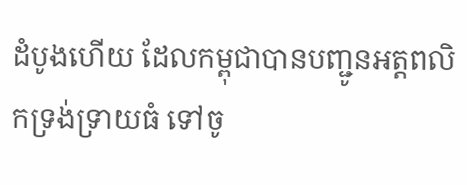ដំបូងហើយ ដែលកម្ពុជាបានបញ្ជូនអត្តពលិកទ្រង់ទ្រាយធំ ទៅចូ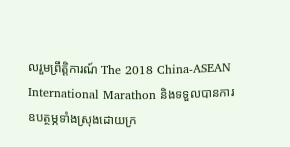លរួមព្រឹត្តិការណ៍ The 2018 China-ASEAN International Marathon និងទទួលបានការឧបត្ថម្ភទាំងស្រុងដោយក្រ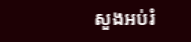សួងអប់រំ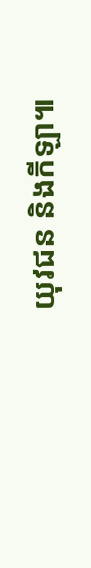យុវជន និងកីឡា៕